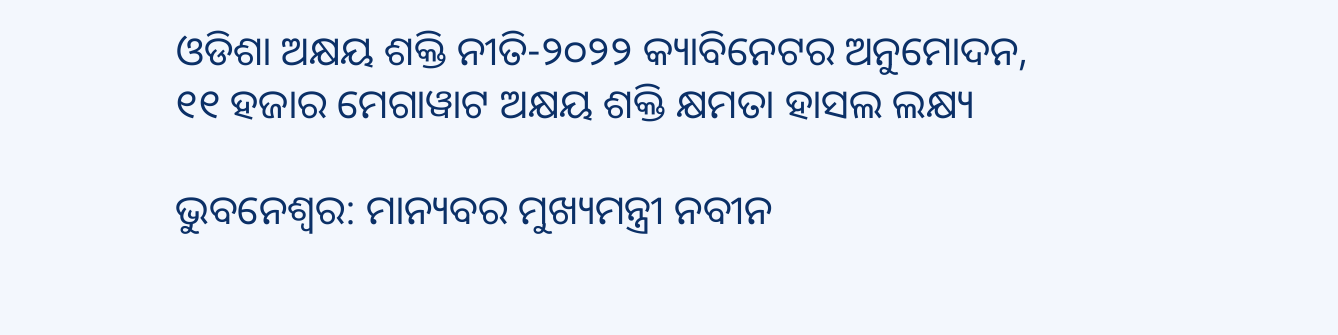ଓଡିଶା ଅକ୍ଷୟ ଶକ୍ତି ନୀତି-୨୦୨୨ କ୍ୟାବିନେଟର ଅନୁମୋଦନ, ୧୧ ହଜାର ମେଗାୱାଟ ଅକ୍ଷୟ ଶକ୍ତି କ୍ଷମତା ହାସଲ ଲକ୍ଷ୍ୟ

ଭୁବନେଶ୍ୱର: ମାନ୍ୟବର ମୁଖ୍ୟମନ୍ତ୍ରୀ ନବୀନ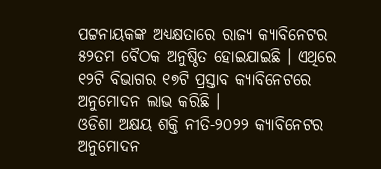ପଟ୍ଟନାୟକଙ୍କ ଅଧ୍ୟକ୍ଷତାରେ ରାଜ୍ୟ କ୍ୟାବିନେଟର ୫୨ତମ ବୈଠକ ଅନୁଷ୍ଠିତ ହୋଇଯାଇଛି । ଏଥିରେ ୧୨ଟି ବିଭାଗର ୧୭ଟି ପ୍ରସ୍ତାବ କ୍ୟାବିନେଟରେ ଅନୁମୋଦନ ଲାଭ କରିଛି ।
ଓଡିଶା ଅକ୍ଷୟ ଶକ୍ତି ନୀତି-୨୦୨୨ କ୍ୟାବିନେଟର ଅନୁମୋଦନ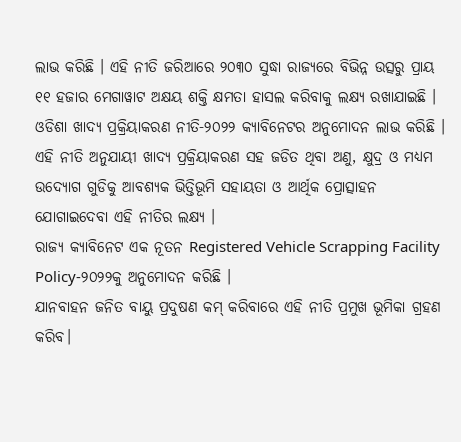ଲାଭ କରିଛି । ଏହି ନୀତି ଜରିଆରେ ୨୦୩୦ ସୁଦ୍ଧା ରାଜ୍ୟରେ ବିଭିନ୍ନ ଉତ୍ସରୁ ପ୍ରାୟ ୧୧ ହଜାର ମେଗାୱାଟ ଅକ୍ଷୟ ଶକ୍ତି କ୍ଷମତା ହାସଲ କରିବାକୁ ଲକ୍ଷ୍ୟ ରଖାଯାଇଛି ।
ଓଡିଶା ଖାଦ୍ୟ ପ୍ରକ୍ରିୟାକରଣ ନୀତି-୨୦୨୨ କ୍ୟାବିନେଟର ଅନୁମୋଦନ ଲାଭ କରିଛି । ଏହି ନୀତି ଅନୁଯାୟୀ ଖାଦ୍ୟ ପ୍ରକ୍ରିୟାକରଣ ସହ ଜଡିତ ଥିବା ଅଣୁ, କ୍ଷୁଦ୍ର ଓ ମଧ୍ୟମ ଉଦ୍ୟୋଗ ଗୁଡିକୁ ଆବଶ୍ୟକ ଭିତ୍ତିଭୂମି ସହାୟତା ଓ ଆର୍ଥିକ ପ୍ରୋତ୍ସାହନ ଯୋଗାଇଦେବା ଏହି ନୀତିର ଲକ୍ଷ୍ୟ ।
ରାଜ୍ୟ କ୍ୟାବିନେଟ ଏକ ନୂତନ Registered Vehicle Scrapping Facility Policy-୨୦୨୨କୁ ଅନୁମୋଦନ କରିଛି ।
ଯାନବାହନ ଜନିତ ବାୟୁ ପ୍ରଦୁଷଣ କମ୍ କରିବାରେ ଏହି ନୀତି ପ୍ରମୁଖ ଭୂମିକା ଗ୍ରହଣ କରିବ।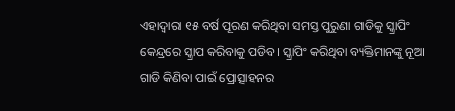ଏହାଦ୍ବାରା ୧୫ ବର୍ଷ ପୂରଣ କରିଥିବା ସମସ୍ତ ପୁରୁଣା ଗାଡିକୁ ସ୍କ୍ରାପିଂ କେନ୍ଦ୍ରରେ ସ୍କ୍ରାପ କରିବାକୁ ପଡିବ। ସ୍କ୍ରାପିଂ କରିଥିବା ବ୍ୟକ୍ତିମାନଙ୍କୁ ନୂଆ ଗାଡି କିଣିବା ପାଇଁ ପ୍ରୋତ୍ସାହନର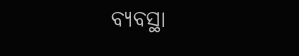ବ୍ୟବସ୍ଥା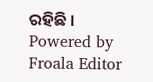ରହିଛି ।
Powered by Froala Editor